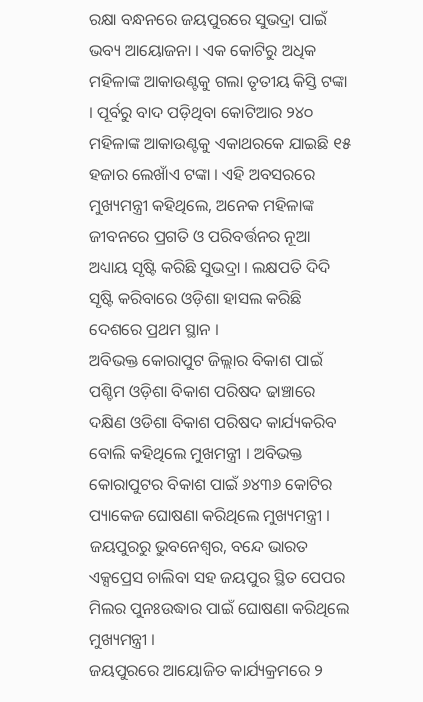ରକ୍ଷା ବନ୍ଧନରେ ଜୟପୁରରେ ସୁଭଦ୍ରା ପାଇଁ ଭବ୍ୟ ଆୟୋଜନା । ଏକ କୋଟିରୁ ଅଧିକ ମହିଳାଙ୍କ ଆକାଉଣ୍ଟକୁ ଗଲା ତୃତୀୟ କିସ୍ତି ଟଙ୍କା । ପୂର୍ବରୁ ବାଦ ପଡ଼ିଥିବା କୋଟିଆର ୨୪୦ ମହିଳାଙ୍କ ଆକାଉଣ୍ଟକୁ ଏକାଥରକେ ଯାଇଛି ୧୫ ହଜାର ଲେଖାଁଏ ଟଙ୍କା । ଏହି ଅବସରରେ ମୁଖ୍ୟମନ୍ତ୍ରୀ କହିଥିଲେ, ଅନେକ ମହିଳାଙ୍କ ଜୀବନରେ ପ୍ରଗତି ଓ ପରିବର୍ତ୍ତନର ନୂଆ ଅଧ୍ୟାୟ ସୃଷ୍ଟି କରିଛି ସୁଭଦ୍ରା । ଲକ୍ଷପତି ଦିଦି ସୃଷ୍ଟି କରିବାରେ ଓଡ଼ିଶା ହାସଲ କରିଛି ଦେଶରେ ପ୍ରଥମ ସ୍ଥାନ ।
ଅବିଭକ୍ତ କୋରାପୁଟ ଜିଲ୍ଲାର ବିକାଶ ପାଇଁ ପଶ୍ଚିମ ଓଡ଼ିଶା ବିକାଶ ପରିଷଦ ଢାଞ୍ଚାରେ ଦକ୍ଷିଣ ଓଡିଶା ବିକାଶ ପରିଷଦ କାର୍ଯ୍ୟକରିବ ବୋଲି କହିଥିଲେ ମୁଖମନ୍ତ୍ରୀ । ଅବିଭକ୍ତ କୋରାପୁଟର ବିକାଶ ପାଇଁ ୬୪୩୬ କୋଟିର ପ୍ୟାକେଜ ଘୋଷଣା କରିଥିଲେ ମୁଖ୍ୟମନ୍ତ୍ରୀ । ଜୟପୁରରୁ ଭୁବନେଶ୍ୱର, ବନ୍ଦେ ଭାରତ ଏକ୍ସପ୍ରେସ ଚାଲିବା ସହ ଜୟପୁର ସ୍ଥିତ ପେପର ମିଲର ପୁନଃଉଦ୍ଧାର ପାଇଁ ଘୋଷଣା କରିଥିଲେ ମୁଖ୍ୟମନ୍ତ୍ରୀ ।
ଜୟପୁରରେ ଆୟୋଜିତ କାର୍ଯ୍ୟକ୍ରମରେ ୨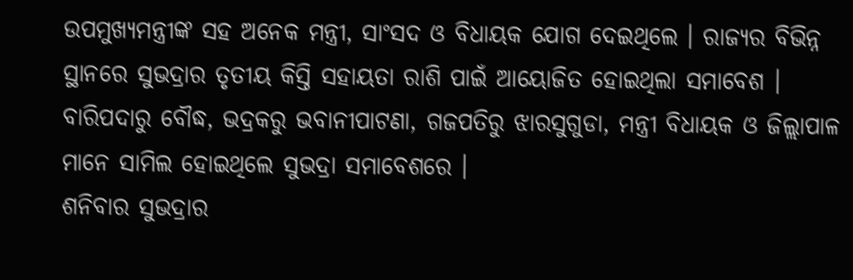ଉପମୁଖ୍ୟମନ୍ତ୍ରୀଙ୍କ ସହ ଅନେକ ମନ୍ତ୍ରୀ, ସାଂସଦ ଓ ବିଧାୟକ ଯୋଗ ଦେଇଥିଲେ । ରାଜ୍ୟର ବିଭିନ୍ନ ସ୍ଥାନରେ ସୁଭଦ୍ରାର ତୃତୀୟ କିସ୍ତି ସହାୟତା ରାଶି ପାଇଁ ଆୟୋଜିତ ହୋଇଥିଲା ସମାବେଶ । ବାରିପଦାରୁ ବୌଦ୍ଧ, ଭଦ୍ରକରୁ ଭବାନୀପାଟଣା, ଗଜପତିରୁ ଝାରସୁଗୁଡା, ମନ୍ତ୍ରୀ ବିଧାୟକ ଓ ଜିଲ୍ଲାପାଳ ମାନେ ସାମିଲ ହୋଇଥିଲେ ସୁଭଦ୍ରା ସମାବେଶରେ ।
ଶନିବାର ସୁଭଦ୍ରାର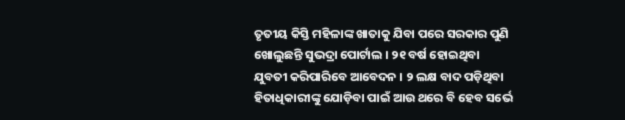ତୃତୀୟ କିସ୍ତି ମହିଳାଙ୍କ ଖାତାକୁ ଯିବା ପରେ ସରକାର ପୁଣି ଖୋଲୁଛନ୍ତି ସୁଭଦ୍ରା ପୋର୍ଟାଲ । ୨୧ ବର୍ଷ ହୋଇଥିବା ଯୁବତୀ କରିପାରିବେ ଆବେଦନ । ୨ ଲକ୍ଷ ବାଦ ପଡ଼ିଥିବା ହିତାଧିକାରୀଙ୍କୁ ଯୋଡ଼ିବା ପାଇଁ ଆଉ ଥରେ ବି ହେବ ସର୍ଭେ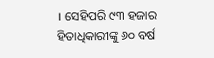। ସେହିପରି ୯୩ ହଜାର ହିତାଧିକାରୀଙ୍କୁ ୬୦ ବର୍ଷ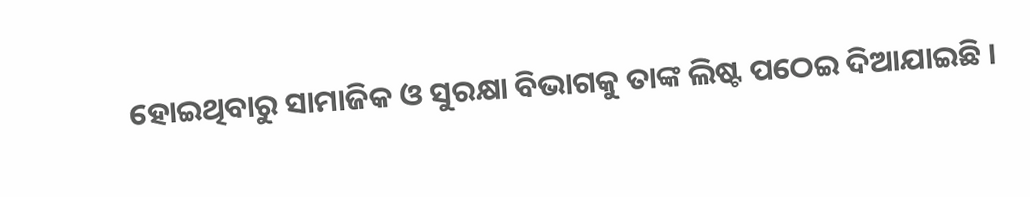ହୋଇଥିବାରୁ ସାମାଜିକ ଓ ସୁରକ୍ଷା ବିଭାଗକୁ ତାଙ୍କ ଲିଷ୍ଟ ପଠେଇ ଦିଆଯାଇଛି ।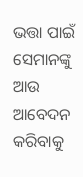ଭତ୍ତା ପାଇଁ ସେମାନଙ୍କୁ ଆଉ ଆବେଦନ କରିବାକୁ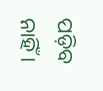ପଡ଼ିବ ନାହିଁ ।